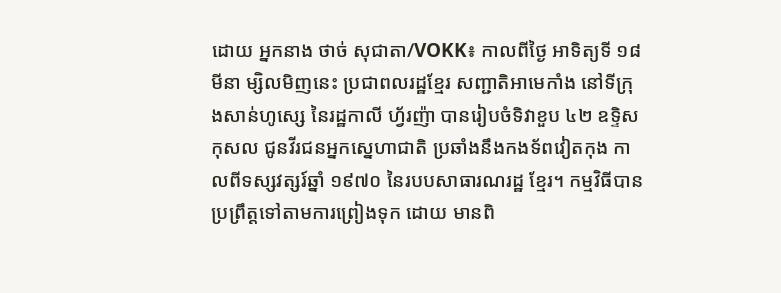ដោយ អ្នកនាង ថាច់ សុជាតា/VOKK៖ កាលពីថ្ងៃ អាទិត្យទី ១៨ មីនា ម្សិលមិញនេះ ប្រជាពលរដ្ឋខ្មែរ សញ្ជាតិអាមេកាំង នៅទីក្រុងសាន់ហូស្សេ នៃរដ្ឋកាលី ហ្វ័រញ៉ា បានរៀបចំទិវាខួប ៤២ ឧទ្ទិសកុសល ជូនវីរជនអ្នកស្នេហាជាតិ ប្រឆាំងនឹងកងទ័ពវៀតកុង កាលពីទស្សវត្សរ៍ឆ្នាំ ១៩៧០ នៃរបបសាធារណរដ្ឋ ខ្មែរ។ កម្មវិធីបានប្រព្រឹត្តទៅតាមការព្រៀងទុក ដោយ មានពិ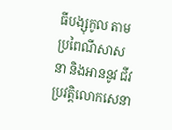ធីបង្សុកូល តាមប្រពៃណីសាសនា និងអាននូវ ជីវប្រវត្តិលោកសេនា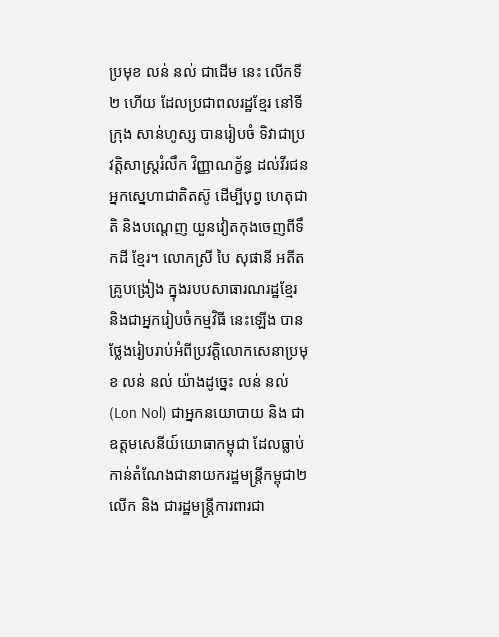ប្រមុខ លន់ នល់ ជាដើម នេះ លើកទី ២ ហើយ ដែលប្រជាពលរដ្ឋខ្មែរ នៅទីក្រុង សាន់ហូស្ស បានរៀបចំ ទិវាជាប្រវត្តិសាស្រ្តរំលឹក វិញ្ញាណក្ខ័ន្ធ ដល់វីរជនអ្នកស្នេហាជាតិតស៊ូ ដើម្បីបុព្វ ហេតុជាតិ និងបណ្តេញ យួនវៀតកុងចេញពីទឹកដី ខ្មែរ។ លោកស្រី បៃ សុផានី អតីតគ្រូបង្រៀង ក្នុងរបបសាធារណរដ្ឋខ្មែរ និងជាអ្នករៀបចំកម្មវិធី នេះឡើង បានថ្លែងរៀបរាប់អំពីប្រវត្តិលោកសេនាប្រមុខ លន់ នល់ យ៉ាងដូច្នេះ លន់ នល់ (Lon Nol) ជាអ្នកនយោបាយ និង ជាឧត្តមសេនីយ៍យោធាកម្ពុជា ដែលធ្លាប់កាន់តំណែងជានាយករដ្ឋមន្ត្រីកម្ពុជា២លើក និង ជារដ្ឋមន្ត្រីការពារជា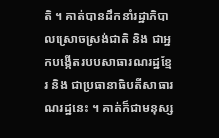តិ ។ គាត់បានដឹកនាំរដ្ឋាភិបាលស្រោចស្រង់ជាតិ និង ជាអ្នកបង្កើតរបបសាធារណរដ្ឋខ្មែរ និង ជាប្រធានាធិបតីសាធារណរដ្ឋនេះ ។ គាត់ក៏ជាមនុស្ស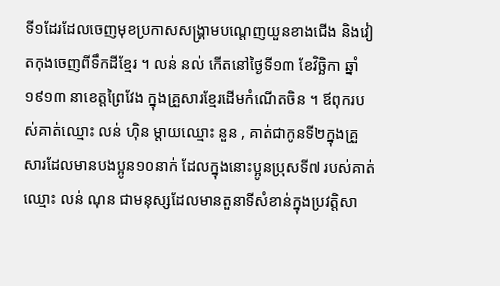ទី១ដែរដែលចេញមុខប្រកាសសង្គ្រាមបណ្តេញយួនខាងជើង និងវៀតកុងចេញពីទឹកដីខ្មែរ ។ លន់ នល់ កើតនៅថ្ងៃទី១៣ ខែវិច្ឆិកា ឆ្នាំ១៩១៣ នាខេត្តព្រៃវែង ក្នុងគ្រួសារខ្មែរដើមកំណើតចិន ។ ឪពុករបស់គាត់ឈ្មោះ លន់ ហ៊ិន ម្តាយឈ្មោះ នួន , គាត់ជាកូនទី២ក្នុងគ្រួសារដែលមានបងប្អូន១០នាក់ ដែលក្នុងនោះប្អូនប្រុសទី៧ របស់គាត់ឈ្មោះ លន់ ណុន ជាមនុស្សដែលមានតួនាទីសំខាន់ក្នុងប្រវត្តិសា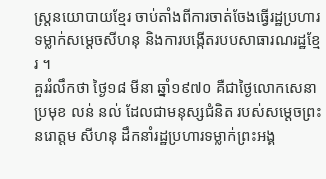ស្ត្រនយោបាយខ្មែរ ចាប់តាំងពីការចាត់ចែងធ្វើរដ្ឋប្រហារទម្លាក់សម្តេចសីហនុ និងការបង្កើតរបបសាធារណរដ្ឋខ្មែរ ។
គួររំលឹកថា ថ្ងៃ១៨ មីនា ឆ្នាំ១៩៧០ គឺជាថ្ងៃលោកសេនាប្រមុខ លន់ នល់ ដែលជាមនុស្សជំនិត របស់សម្ដេចព្រះនរោត្តម សីហនុ ដឹកនាំរដ្ឋប្រហារទម្លាក់ព្រះអង្គ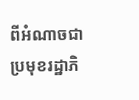ពីអំណាចជាប្រមុខរដ្ឋាភិ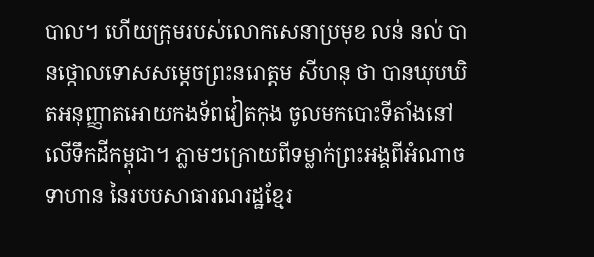បាល។ ហើយក្រុមរបស់លោកសេនាប្រមុខ លន់ នល់ បានថ្កោលទោសសម្ដេចព្រះនរោត្តម សីហនុ ថា បានឃុបឃិតអនុញ្ញាតអោយកងទ័ពវៀតកុង ចូលមកបោះទីតាំងនៅលើទឹកដីកម្ពុជា។ ភ្លាមៗក្រោយពីទម្លាក់ព្រះអង្គពីអំណាច ទាហាន នៃរបបសាធារណរដ្ឋខ្មែរ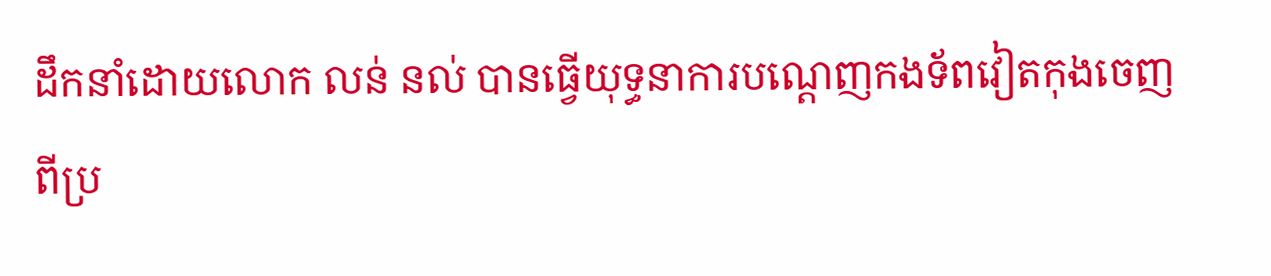ដឹកនាំដោយលោក លន់ នល់ បានធ្វើយុទ្ធនាការបណ្ដេញកងទ័ពវៀតកុងចេញពីប្រ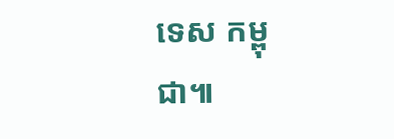ទេស កម្ពុជា៕